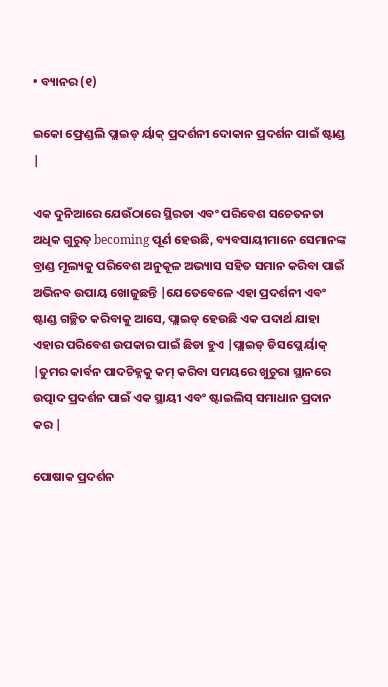• ବ୍ୟାନର (୧)

ଇକୋ ଫ୍ରେଣ୍ଡଲି ପ୍ଲାଇଡ୍ ର୍ୟାକ୍ ପ୍ରଦର୍ଶନୀ ଦୋକାନ ପ୍ରଦର୍ଶନ ପାଇଁ ଷ୍ଟାଣ୍ଡ |

ଏକ ଦୁନିଆରେ ଯେଉଁଠାରେ ସ୍ଥିରତା ଏବଂ ପରିବେଶ ସଚେତନତା ଅଧିକ ଗୁରୁତ୍ becoming ପୂର୍ଣ ହେଉଛି, ବ୍ୟବସାୟୀମାନେ ସେମାନଙ୍କ ବ୍ରାଣ୍ଡ ମୂଲ୍ୟକୁ ପରିବେଶ ଅନୁକୂଳ ଅଭ୍ୟାସ ସହିତ ସମାନ କରିବା ପାଇଁ ଅଭିନବ ଉପାୟ ଖୋଜୁଛନ୍ତି |ଯେତେବେଳେ ଏହା ପ୍ରଦର୍ଶନୀ ଏବଂ ଷ୍ଟାଣ୍ଡ ଗଚ୍ଛିତ କରିବାକୁ ଆସେ, ପ୍ଲାଇଡ୍ ହେଉଛି ଏକ ପଦାର୍ଥ ଯାହା ଏହାର ପରିବେଶ ଉପକାର ପାଇଁ ଛିଡା ହୁଏ |ପ୍ଲାଇଡ୍ ଡିସପ୍ଲେ ର୍ୟାକ୍ |ତୁମର କାର୍ବନ ପାଦଚିହ୍ନକୁ କମ୍ କରିବା ସମୟରେ ଖୁଚୁରା ସ୍ଥାନରେ ଉତ୍ପାଦ ପ୍ରଦର୍ଶନ ପାଇଁ ଏକ ସ୍ଥାୟୀ ଏବଂ ଷ୍ଟାଇଲିସ୍ ସମାଧାନ ପ୍ରଦାନ କର |

ପୋଷାକ ପ୍ରଦର୍ଶନ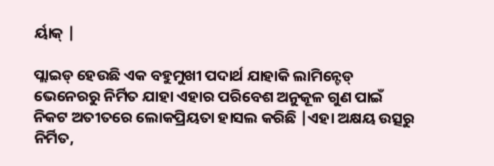ର୍ୟାକ୍ |

ପ୍ଲାଇଡ୍ ହେଉଛି ଏକ ବହୁମୁଖୀ ପଦାର୍ଥ ଯାହାକି ଲାମିନ୍ଟେଡ୍ ଭେନେରରୁ ନିର୍ମିତ ଯାହା ଏହାର ପରିବେଶ ଅନୁକୂଳ ଗୁଣ ପାଇଁ ନିକଟ ଅତୀତରେ ଲୋକପ୍ରିୟତା ହାସଲ କରିଛି |ଏହା ଅକ୍ଷୟ ଉତ୍ସରୁ ନିର୍ମିତ,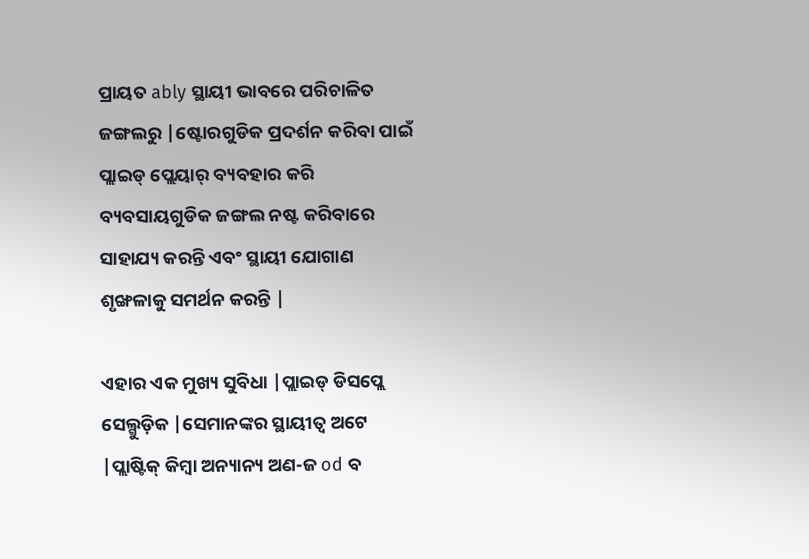ପ୍ରାୟତ ably ସ୍ଥାୟୀ ଭାବରେ ପରିଚାଳିତ ଜଙ୍ଗଲରୁ |ଷ୍ଟୋରଗୁଡିକ ପ୍ରଦର୍ଶନ କରିବା ପାଇଁ ପ୍ଲାଇଡ୍ ପ୍ଲେୟାର୍ ବ୍ୟବହାର କରି ବ୍ୟବସାୟଗୁଡିକ ଜଙ୍ଗଲ ନଷ୍ଟ କରିବାରେ ସାହାଯ୍ୟ କରନ୍ତି ଏବଂ ସ୍ଥାୟୀ ଯୋଗାଣ ଶୃଙ୍ଖଳାକୁ ସମର୍ଥନ କରନ୍ତି |

ଏହାର ଏକ ମୁଖ୍ୟ ସୁବିଧା |ପ୍ଲାଇଡ୍ ଡିସପ୍ଲେ ସେଲ୍ଗୁଡ଼ିକ |ସେମାନଙ୍କର ସ୍ଥାୟୀତ୍ୱ ଅଟେ |ପ୍ଲାଷ୍ଟିକ୍ କିମ୍ବା ଅନ୍ୟାନ୍ୟ ଅଣ-ଜ od ବ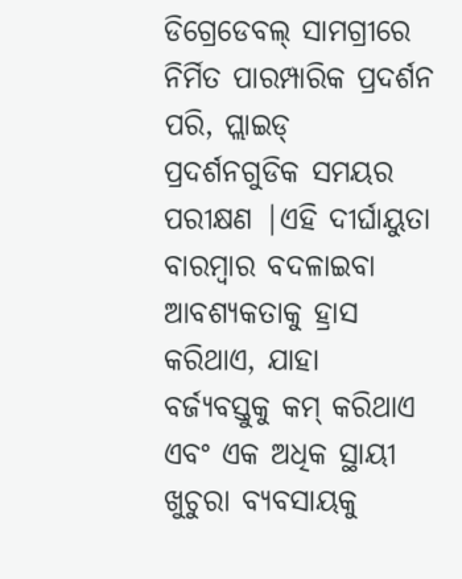ଡିଗ୍ରେଡେବଲ୍ ସାମଗ୍ରୀରେ ନିର୍ମିତ ପାରମ୍ପାରିକ ପ୍ରଦର୍ଶନ ପରି, ପ୍ଲାଇଡ୍ ପ୍ରଦର୍ଶନଗୁଡିକ ସମୟର ପରୀକ୍ଷଣ |ଏହି ଦୀର୍ଘାୟୁତା ବାରମ୍ବାର ବଦଳାଇବା ଆବଶ୍ୟକତାକୁ ହ୍ରାସ କରିଥାଏ, ଯାହା ବର୍ଜ୍ୟବସ୍ତୁକୁ କମ୍ କରିଥାଏ ଏବଂ ଏକ ଅଧିକ ସ୍ଥାୟୀ ଖୁଚୁରା ବ୍ୟବସାୟକୁ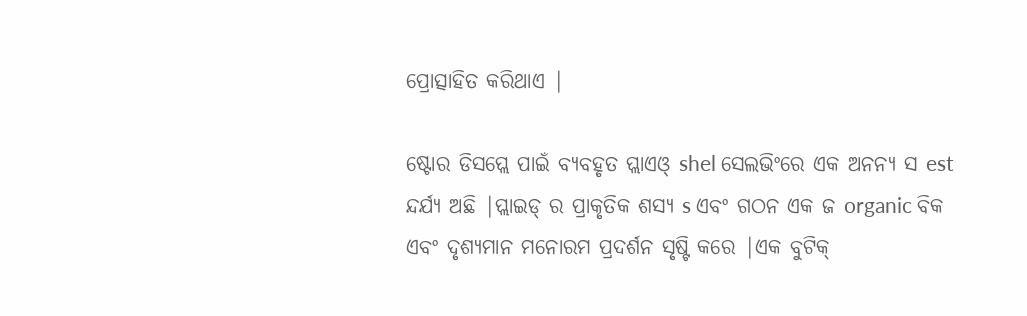ପ୍ରୋତ୍ସାହିତ କରିଥାଏ |

ଷ୍ଟୋର ଡିସପ୍ଲେ ପାଇଁ ବ୍ୟବହୃତ ପ୍ଲାଏଓ୍ shel ସେଲଭିଂରେ ଏକ ଅନନ୍ୟ ସ est ନ୍ଦର୍ଯ୍ୟ ଅଛି |ପ୍ଲାଇଡ୍ ର ପ୍ରାକୃତିକ ଶସ୍ୟ s ଏବଂ ଗଠନ ଏକ ଜ organic ବିକ ଏବଂ ଦୃଶ୍ୟମାନ ମନୋରମ ପ୍ରଦର୍ଶନ ସୃଷ୍ଟି କରେ |ଏକ ବୁଟିକ୍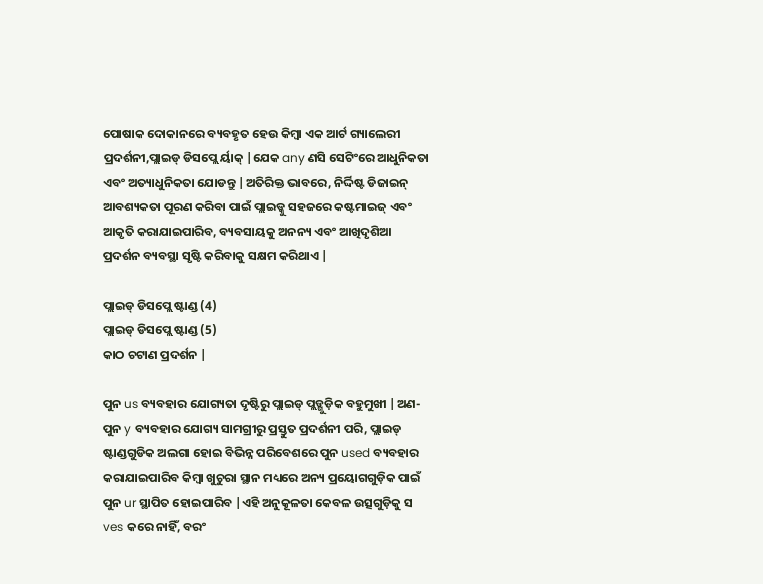ପୋଷାକ ଦୋକାନରେ ବ୍ୟବହୃତ ହେଉ କିମ୍ବା ଏକ ଆର୍ଟ ଗ୍ୟାଲେରୀ ପ୍ରଦର୍ଶନୀ,ପ୍ଲାଇଡ୍ ଡିସପ୍ଲେ ର୍ୟାକ୍ |ଯେକ any ଣସି ସେଟିଂରେ ଆଧୁନିକତା ଏବଂ ଅତ୍ୟାଧୁନିକତା ଯୋଡନ୍ତୁ |ଅତିରିକ୍ତ ଭାବରେ, ନିର୍ଦ୍ଦିଷ୍ଟ ଡିଜାଇନ୍ ଆବଶ୍ୟକତା ପୂରଣ କରିବା ପାଇଁ ପ୍ଲାଇଡ୍କୁ ସହଜରେ କଷ୍ଟମାଇଜ୍ ଏବଂ ଆକୃତି କରାଯାଇପାରିବ, ବ୍ୟବସାୟକୁ ଅନନ୍ୟ ଏବଂ ଆଖିଦୃଶିଆ ପ୍ରଦର୍ଶନ ବ୍ୟବସ୍ଥା ସୃଷ୍ଟି କରିବାକୁ ସକ୍ଷମ କରିଥାଏ |

ପ୍ଲାଇଡ୍ ଡିସପ୍ଲେ ଷ୍ଟାଣ୍ଡ (4)
ପ୍ଲାଇଡ୍ ଡିସପ୍ଲେ ଷ୍ଟାଣ୍ଡ (5)
କାଠ ଚଟାଣ ପ୍ରଦର୍ଶନ |

ପୁନ us ବ୍ୟବହାର ଯୋଗ୍ୟତା ଦୃଷ୍ଟିରୁ ପ୍ଲାଇଡ୍ ପ୍ଲଡ୍ଗୁଡ଼ିକ ବହୁମୁଖୀ |ଅଣ-ପୁନ y ବ୍ୟବହାର ଯୋଗ୍ୟ ସାମଗ୍ରୀରୁ ପ୍ରସ୍ତୁତ ପ୍ରଦର୍ଶନୀ ପରି, ପ୍ଲାଇଡ୍ ଷ୍ଟାଣ୍ଡଗୁଡିକ ଅଲଗା ହୋଇ ବିଭିନ୍ନ ପରିବେଶରେ ପୁନ used ବ୍ୟବହାର କରାଯାଇପାରିବ କିମ୍ବା ଖୁଚୁରା ସ୍ଥାନ ମଧ୍ୟରେ ଅନ୍ୟ ପ୍ରୟୋଗଗୁଡ଼ିକ ପାଇଁ ପୁନ ur ସ୍ଥାପିତ ହୋଇପାରିବ |ଏହି ଅନୁକୂଳତା କେବଳ ଉତ୍ସଗୁଡ଼ିକୁ ସ ves କରେ ନାହିଁ, ବରଂ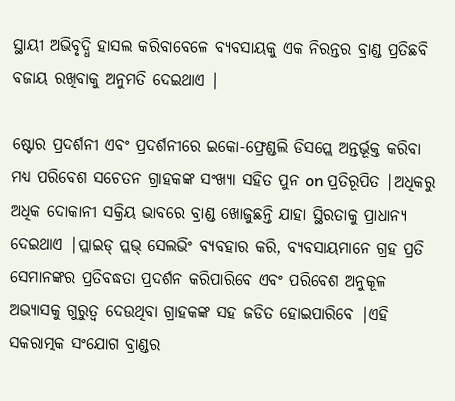ସ୍ଥାୟୀ ଅଭିବୃଦ୍ଧି ହାସଲ କରିବାବେଳେ ବ୍ୟବସାୟକୁ ଏକ ନିରନ୍ତର ବ୍ରାଣ୍ଡ ପ୍ରତିଛବି ବଜାୟ ରଖିବାକୁ ଅନୁମତି ଦେଇଥାଏ |

ଷ୍ଟୋର ପ୍ରଦର୍ଶନୀ ଏବଂ ପ୍ରଦର୍ଶନୀରେ ଇକୋ-ଫ୍ରେଣ୍ଡଲି ଡିସପ୍ଲେ ଅନ୍ତର୍ଭୂକ୍ତ କରିବା ମଧ୍ୟ ପରିବେଶ ସଚେତନ ଗ୍ରାହକଙ୍କ ସଂଖ୍ୟା ସହିତ ପୁନ on ପ୍ରତିରୂପିତ |ଅଧିକରୁ ଅଧିକ ଦୋକାନୀ ସକ୍ରିୟ ଭାବରେ ବ୍ରାଣ୍ଡ ଖୋଜୁଛନ୍ତି ଯାହା ସ୍ଥିରତାକୁ ପ୍ରାଧାନ୍ୟ ଦେଇଥାଏ |ପ୍ଲାଇଡ୍ ପ୍ଲଭ୍ ସେଲଭିଂ ବ୍ୟବହାର କରି, ବ୍ୟବସାୟମାନେ ଗ୍ରହ ପ୍ରତି ସେମାନଙ୍କର ପ୍ରତିବଦ୍ଧତା ପ୍ରଦର୍ଶନ କରିପାରିବେ ଏବଂ ପରିବେଶ ଅନୁକୂଳ ଅଭ୍ୟାସକୁ ଗୁରୁତ୍ୱ ଦେଉଥିବା ଗ୍ରାହକଙ୍କ ସହ ଜଡିତ ହୋଇପାରିବେ |ଏହି ସକରାତ୍ମକ ସଂଯୋଗ ବ୍ରାଣ୍ଡର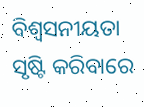ବିଶ୍ୱସନୀୟତା ସୃଷ୍ଟି କରିବାରେ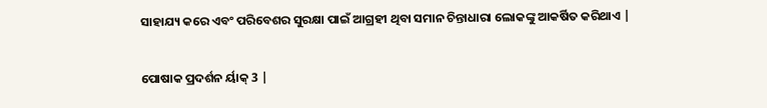ସାହାଯ୍ୟ କରେ ଏବଂ ପରିବେଶର ସୁରକ୍ଷା ପାଇଁ ଆଗ୍ରହୀ ଥିବା ସମାନ ଚିନ୍ତାଧାରା ଲୋକଙ୍କୁ ଆକର୍ଷିତ କରିଥାଏ |

ପୋଷାକ ପ୍ରଦର୍ଶନ ର୍ୟାକ୍ 3 |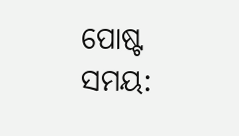ପୋଷ୍ଟ ସମୟ: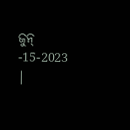ଜୁନ୍ -15-2023 |